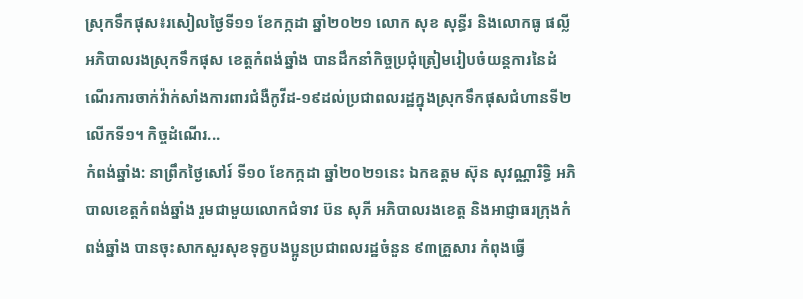ស្រុកទឹកផុស៖រសៀលថ្ងៃទី១១ ខែកក្កដា ឆ្នាំ២០២១ លោក សុខ សុន្ធីរ និងលោកធូ ផល្លី អភិបាលរងស្រុកទឹកផុស ខេត្តកំពង់ឆ្នាំង បានដឹកនាំកិច្ចប្រជុំត្រៀមរៀបចំយន្ដការនៃដំណើរការចាក់វ៉ាក់សាំងការពារជំងឺកូវីដ-១៩ដល់ប្រជាពលរដ្ឋក្នុងស្រុកទឹកផុសជំហានទី២ លើកទី១។ កិច្ចដំណើរ...
កំពង់ឆ្នាំង: នាព្រឹកថ្ងៃសៅរ៍ ទី១០ ខែកក្កដា ឆ្នាំ២០២១នេះ ឯកឧត្តម ស៊ុន សុវណ្ណារិទ្ធិ អភិបាលខេត្តកំពង់ឆ្នាំង រួមជាមួយលោកជំទាវ ប៊ន សុភី អភិបាលរងខេត្ត និងអាជ្ញាធរក្រុងកំពង់ឆ្នាំង បានចុះសាកសួរសុខទុក្ខបងប្អូនប្រជាពលរដ្ឋចំនួន ៩៣គ្រួសារ កំពុងធ្វើ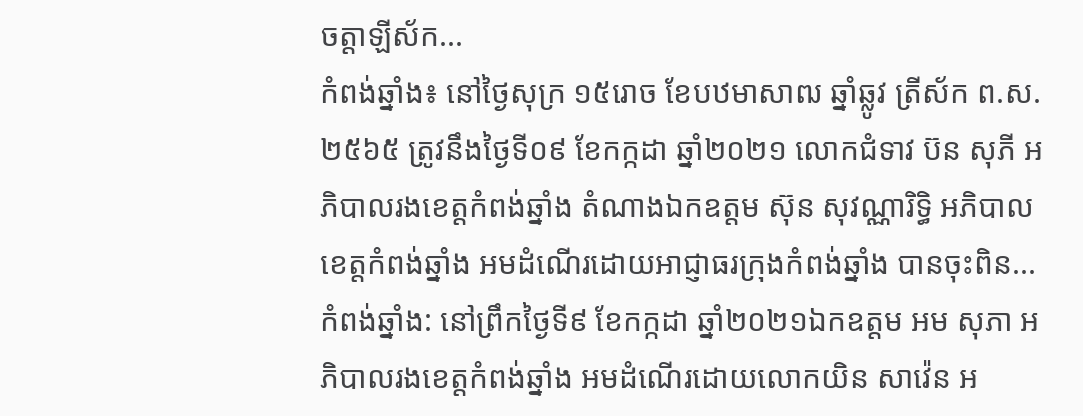ចត្តាឡីស័ក...
កំពង់ឆ្នាំង៖ នៅថ្ងៃសុក្រ ១៥រោច ខែបឋមាសាឍ ឆ្នាំឆ្លូវ ត្រីស័ក ព.ស.២៥៦៥ ត្រូវនឹងថ្ងៃទី០៩ ខែកក្កដា ឆ្នាំ២០២១ លោកជំទាវ ប៊ន សុភី អភិបាលរងខេត្តកំពង់ឆ្នាំង តំណាងឯកឧត្តម ស៊ុន សុវណ្ណារិទ្ធិ អភិបាលខេត្តកំពង់ឆ្នាំង អមដំណើរដោយអាជ្ញាធរក្រុងកំពង់ឆ្នាំង បានចុះពិន...
កំពង់ឆ្នាំង: នៅព្រឹកថ្ងៃទី៩ ខែកក្កដា ឆ្នាំ២០២១ឯកឧត្តម អម សុភា អភិបាលរងខេត្តកំពង់ឆ្នាំង អមដំណើរដោយលោកយិន សាវ៉េន អ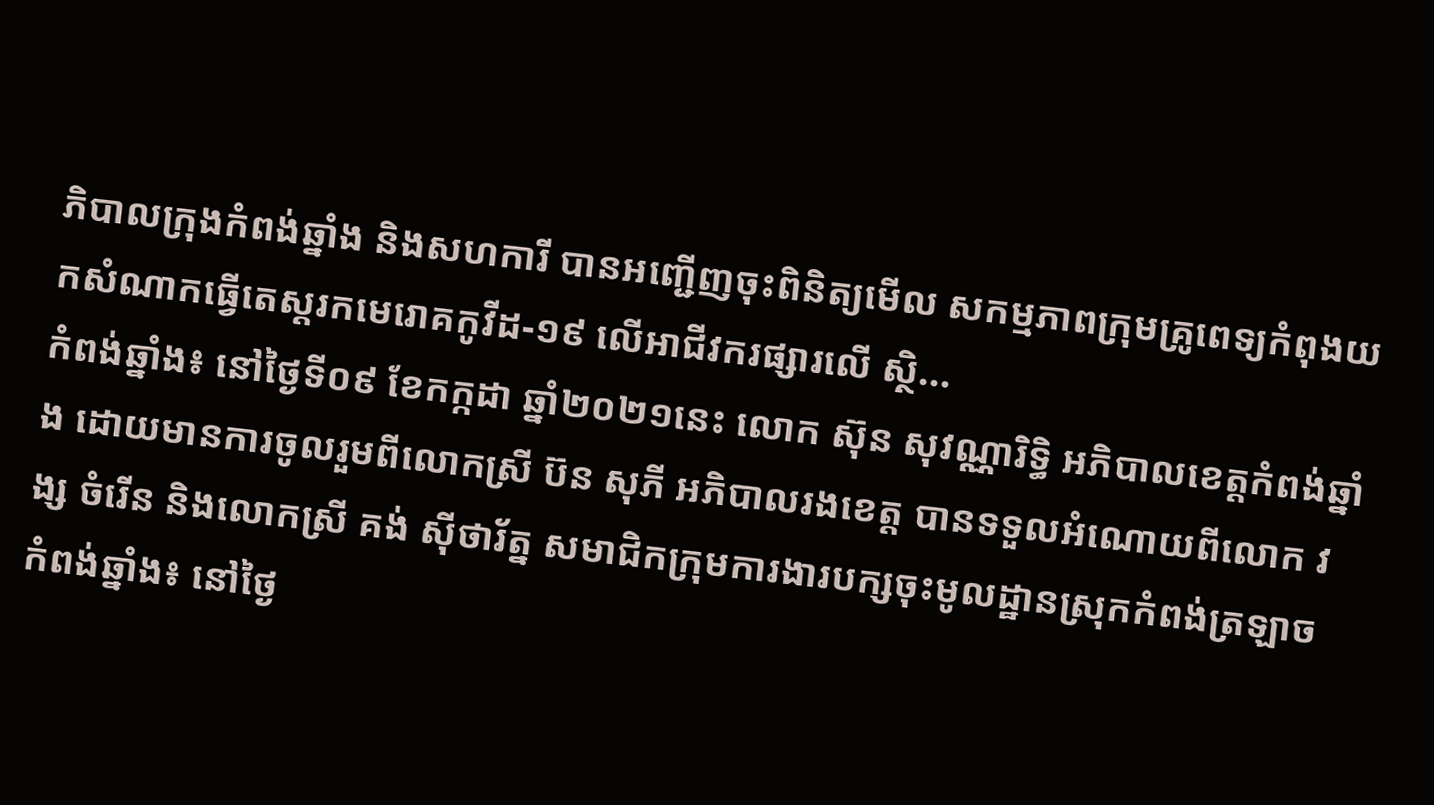ភិបាលក្រុងកំពង់ឆ្នាំង និងសហការី បានអញ្ជើញចុះពិនិត្យមើល សកម្មភាពក្រុមគ្រូពេទ្យកំពុងយកសំណាកធ្វើតេស្តរកមេរោគកូវីដ-១៩ លើអាជីវករផ្សារលើ ស្ថិ...
កំពង់ឆ្នាំង៖ នៅថ្ងៃទី០៩ ខែកក្កដា ឆ្នាំ២០២១នេះ លោក ស៊ុន សុវណ្ណារិទ្ធិ អភិបាលខេត្តកំពង់ឆ្នាំង ដោយមានការចូលរួមពីលោកស្រី ប៊ន សុភី អភិបាលរងខេត្ត បានទទួលអំណោយពីលោក វង្ស ចំរើន និងលោកស្រី គង់ សុីថារ័ត្ន សមាជិកក្រុមការងារបក្សចុះមូលដ្ឋានស្រុកកំពង់ត្រឡាច
កំពង់ឆ្នាំង៖ នៅថ្ងៃ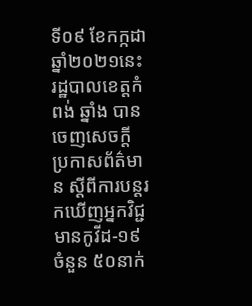ទី០៩ ខែកក្កដាឆ្នាំ២០២១នេះ រដ្ឋបាលខេត្តកំពង់ ឆ្នាំង បានចេញសេចក្ដី ប្រកាសព័ត៌មាន ស្តីពីការបន្តរកឃើញអ្នកវិជ្ជមានកូវីដ-១៩ ចំនួន ៥០នាក់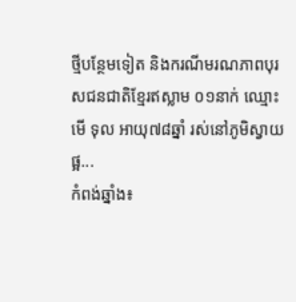ថ្មីបន្ថែមទៀត និងករណីមរណភាពបុរសជនជាតិខ្មែរឥស្លាម ០១នាក់ ឈ្មោះ មើ ទុល អាយុ៧៨ឆ្នាំ រស់នៅភូមិស្វាយផ្អ...
កំពង់ឆ្នាំង៖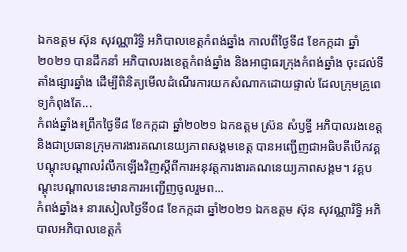ឯកឧត្តម ស៊ុន សុវណ្ណារិទ្ធិ អភិបាលខេត្តកំពង់ឆ្នាំង កាលពីថ្ងៃទី៨ ខែកក្កដា ឆ្នាំ២០២១ បានដឹកនាំ អភិបាលរងខេត្តកំពង់ឆ្នាំង និងអាជ្ញាធរក្រុងកំពង់ឆ្នាំង ចុះដល់ទីតាំងផ្សារឆ្នាំង ដើម្បីពិនិត្យមើលដំណើរការយកសំណាកដោយផ្ទាល់ ដែលក្រុមគ្រូពេទ្យកំពុងតែ...
កំពង់ឆ្នាំង៖ព្រឹកថ្ងៃទី៨ ខែកក្កដា ឆ្នាំ២០២១ ឯកឧត្ដម ស្រ៊ន សំឫទ្ធី អភិបាលរងខេត្ត និងជាប្រធានក្រុមការងារគណនេយ្យភាពសង្គមខេត្ត បានអញ្ជើញជាអធិបតីបើកវគ្គបណ្ដុះបណ្ដាលរំលឹកឡើងវិញស្ដីពីការអនុវត្តការងារគណនេយ្យភាពសង្គម។ វគ្គបណ្ដុះបណ្ដាលនេះមានការអញ្ជើញចូលរួមព...
កំពង់ឆ្នាំង៖ នារសៀលថ្ងៃទី០៨ ខែកក្កដា ឆ្នាំ២០២១ ឯកឧត្តម ស៊ុន សុវណ្ណារិទ្ធិ អភិបាលអភិបាលខេត្តកំ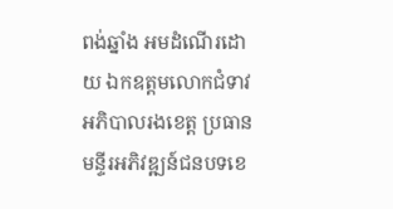ពង់ឆ្នាំង អមដំណើរដោយ ឯកឧត្តមលោកជំទាវ អភិបាលរងខេត្ត ប្រធានមន្ទីរអភិវឌ្ឍន៍ជនបទខេ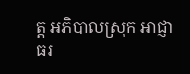ត្ត អភិបាលស្រុក អាជ្ញាធរ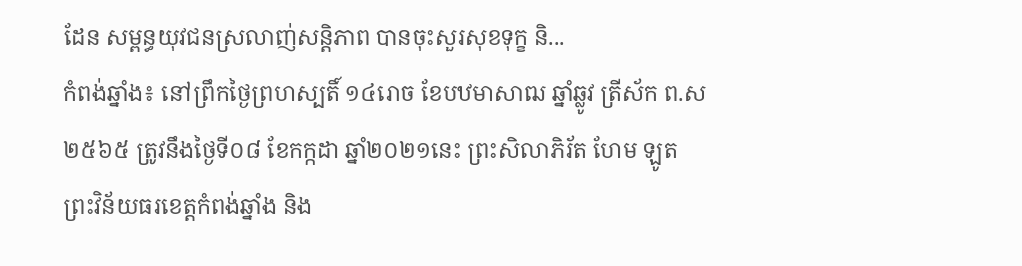ដែន សម្ពន្ធយុវជនស្រលាញ់សន្តិភាព បានចុះសួរសុខទុក្ខ និ...
កំពង់ឆ្នាំង៖ នៅព្រឹកថ្ងៃព្រហស្បតិ៍ ១៤រោច ខែបឋមាសាឍ ឆ្នាំឆ្លូវ ត្រីស័ក ព.ស ២៥៦៥ ត្រូវនឹងថ្ងៃទី០៨ ខែកក្កដា ឆ្នាំ២០២១នេះ ព្រះសិលាភិរ័ត ហែម ឡូត ព្រះវិន័យធរខេត្តកំពង់ឆ្នាំង និង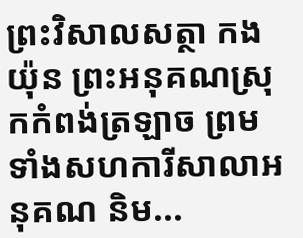ព្រះវិសាលសត្ថា កង យ៉ុន ព្រះអនុគណស្រុកកំពង់ត្រឡាច ព្រមទាំងសហការីសាលាអនុគណ និម...